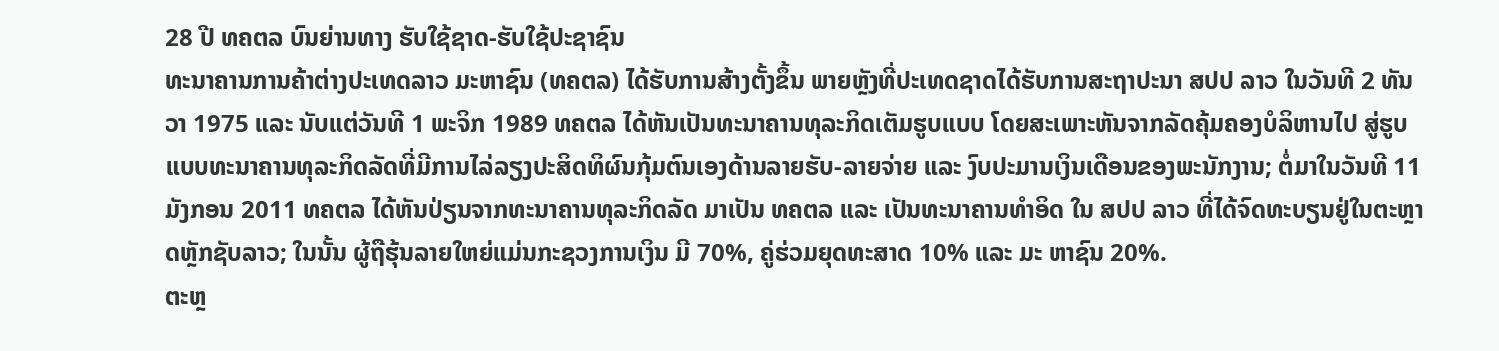28 ປີ ທຄຕລ ບົນຍ່ານທາງ ຮັບໃຊ້ຊາດ-ຮັບໃຊ້ປະຊາຊົນ
ທະນາຄານການຄ້າຕ່າງປະເທດລາວ ມະຫາຊົນ (ທຄຕລ) ໄດ້ຮັບການສ້າງຕັ້ງຂຶ້ນ ພາຍຫຼັງທີ່ປະເທດຊາດໄດ້ຮັບການສະຖາປະນາ ສປປ ລາວ ໃນວັນທີ 2 ທັນວາ 1975 ແລະ ນັບແຕ່ວັນທີ 1 ພະຈິກ 1989 ທຄຕລ ໄດ້ຫັນເປັນທະນາຄານທຸລະກິດເຕັມຮູບແບບ ໂດຍສະເພາະຫັນຈາກລັດຄຸ້ມຄອງບໍລິຫານໄປ ສູ່ຮູບແບບທະນາຄານທຸລະກິດລັດທີ່ມີການໄລ່ລຽງປະສິດທິຜົນກຸ້ມຕົນເອງດ້ານລາຍຮັບ-ລາຍຈ່າຍ ແລະ ງົບປະມານເງິນເດືອນຂອງພະນັກງານ; ຕໍ່ມາໃນວັນທີ 11 ມັງກອນ 2011 ທຄຕລ ໄດ້ຫັນປ່ຽນຈາກທະນາຄານທຸລະກິດລັດ ມາເປັນ ທຄຕລ ແລະ ເປັນທະນາຄານທຳອິດ ໃນ ສປປ ລາວ ທີ່ໄດ້ຈົດທະບຽນຢູ່ໃນຕະຫຼາດຫຼັກຊັບລາວ; ໃນນັ້ນ ຜູ້ຖືຮຸ້ນລາຍໃຫຍ່ແມ່ນກະຊວງການເງິນ ມີ 70%, ຄູ່ຮ່ວມຍຸດທະສາດ 10% ແລະ ມະ ຫາຊົນ 20%.
ຕະຫຼ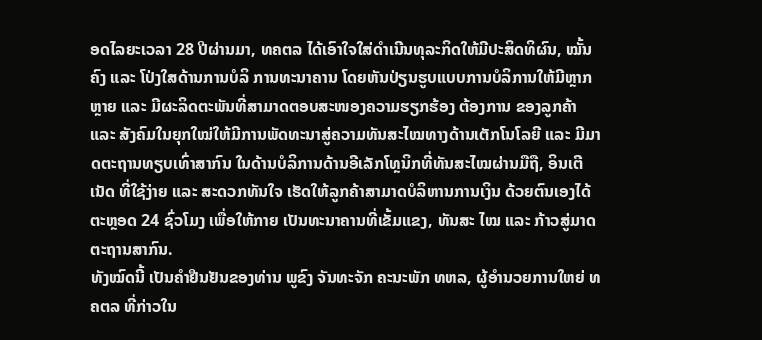ອດໄລຍະເວລາ 28 ປີຜ່ານມາ, ທຄຕລ ໄດ້ເອົາໃຈໃສ່ດຳເນີນທຸລະກິດໃຫ້ມີປະສິດທິຜົນ, ໝັ້ນຄົງ ແລະ ໂປ່ງໃສດ້ານການບໍລິ ການທະນາຄານ ໂດຍຫັນປ່ຽນຮູບແບບການບໍລິການໃຫ້ມີຫຼາກຫຼາຍ ແລະ ມີຜະລິດຕະພັນທີ່ສາມາດຕອບສະໜອງຄວາມຮຽກຮ້ອງ ຕ້ອງການ ຂອງລູກຄ້າ ແລະ ສັງຄົມໃນຍຸກໃໝ່ໃຫ້ມີການພັດທະນາສູ່ຄວາມທັນສະໄໝທາງດ້ານເຕັກໂນໂລຍີ ແລະ ມີມາດຕະຖານທຽບເທົ່າສາກົນ ໃນດ້ານບໍລິການດ້ານອີເລັກໂທຼນິກທີ່ທັນສະໄໝຜ່ານມືຖື, ອິນເຕີເນັດ ທີ່ໃຊ້ງ່າຍ ແລະ ສະດວກທັນໃຈ ເຮັດໃຫ້ລູກຄ້າສາມາດບໍລິຫານການເງິນ ດ້ວຍຕົນເອງໄດ້ຕະຫຼອດ 24 ຊົ່ວໂມງ ເພື່ອໃຫ້ກາຍ ເປັນທະນາຄານທີ່ເຂັ້ມແຂງ, ທັນສະ ໄໝ ແລະ ກ້າວສູ່ມາດຕະຖານສາກົນ.
ທັງໝົດນີ້ ເປັນຄໍາຢືນຢັນຂອງທ່ານ ພູຂົງ ຈັນທະຈັກ ຄະນະພັກ ທຫລ, ຜູ້ອໍານວຍການໃຫຍ່ ທຄຕລ ທີ່ກ່າວໃນ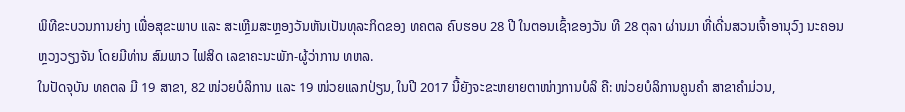ພິທີຂະບວນການຍ່າງ ເພື່ອສຸຂະພາບ ແລະ ສະເຫຼີມສະຫຼອງວັນຫັນເປັນທຸລະກິດຂອງ ທຄຕລ ຄົບຮອບ 28 ປີ ໃນຕອນເຊົ້າຂອງວັນ ທີ 28 ຕຸລາ ຜ່ານມາ ທີ່ເດີ່ນສວນເຈົ້າອານຸວົງ ນະຄອນຫຼວງວຽງຈັນ ໂດຍມີທ່ານ ສົມພາວ ໄຟສິດ ເລຂາຄະນະພັກ-ຜູ້ວ່າການ ທຫລ.
ໃນປັດຈຸບັນ ທຄຕລ ມີ 19 ສາຂາ, 82 ໜ່ວຍບໍລິການ ແລະ 19 ໜ່ວຍແລກປ່ຽນ, ໃນປີ 2017 ນີ້ຍັງຈະຂະຫຍາຍຕາໜ່າງການບໍລິ ຄື: ໜ່ວຍບໍລິການຄູນຄຳ ສາຂາຄຳມ່ວນ,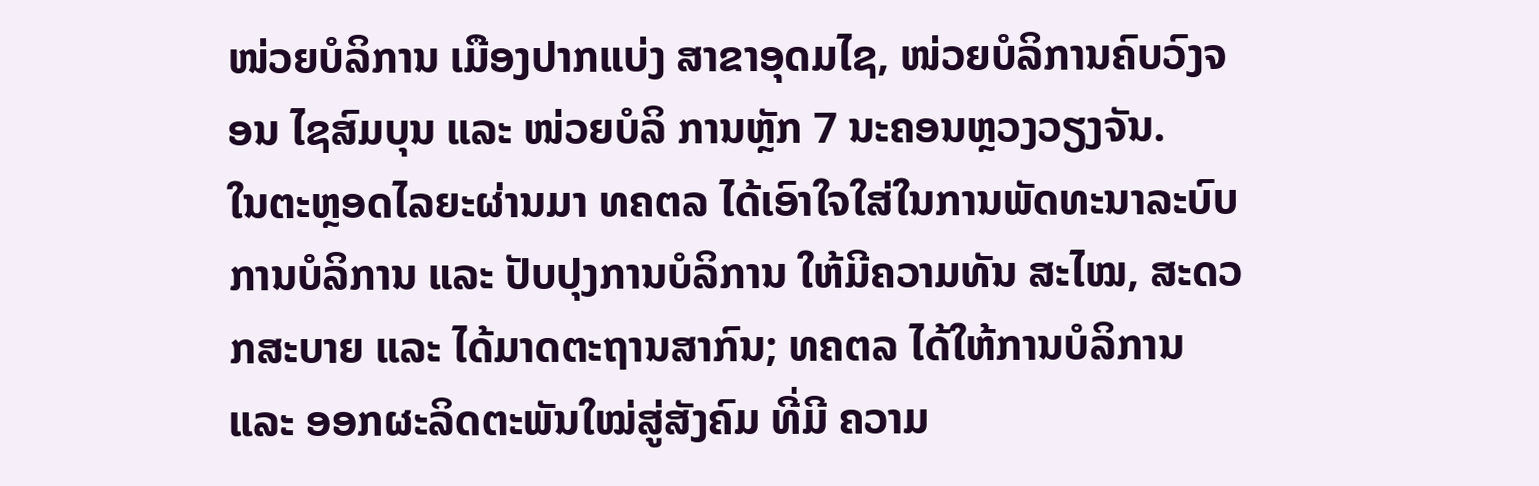ໜ່ວຍບໍລິການ ເມືອງປາກແບ່ງ ສາຂາອຸດມໄຊ, ໜ່ວຍບໍລິການຄົບວົງຈອນ ໄຊສົມບຸນ ແລະ ໜ່ວຍບໍລິ ການຫຼັກ 7 ນະຄອນຫຼວງວຽງຈັນ.
ໃນຕະຫຼອດໄລຍະຜ່ານມາ ທຄຕລ ໄດ້ເອົາໃຈໃສ່ໃນການພັດທະນາລະບົບການບໍລິການ ແລະ ປັບປຸງການບໍລິການ ໃຫ້ມີຄວາມທັນ ສະໄໝ, ສະດວກສະບາຍ ແລະ ໄດ້ມາດຕະຖານສາກົນ; ທຄຕລ ໄດ້ໃຫ້ການບໍລິການ ແລະ ອອກຜະລິດຕະພັນໃໝ່ສູ່ສັງຄົມ ທີ່ມີ ຄວາມ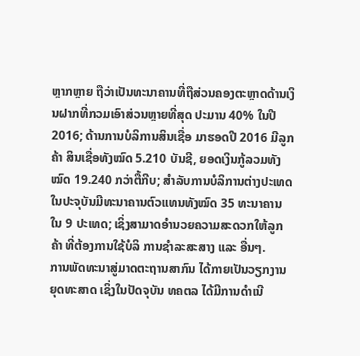ຫຼາກຫຼາຍ ຖືວ່າເປັນທະນາຄານທີ່ຖືສ່ວນຄອງຕະຫຼາດດ້ານເງິນຝາກທີ່ກວມເອົາສ່ວນຫຼາຍທີ່ສຸດ ປະມານ 40% ໃນປີ 2016; ດ້ານການບໍລິການສິນເຊື່ອ ມາຮອດປີ 2016 ມີລູກຄ້າ ສິນເຊື່ອທັງໝົດ 5.210 ບັນຊີ, ຍອດເງິນກູ້ລວມທັງໝົດ 19.240 ກວ່າຕື້ກີບ; ສໍາລັບການບໍລິການຕ່າງປະເທດ ໃນປະຈຸບັນມີທະນາຄານຕົວແທນທັງໝົດ 35 ທະນາຄານ ໃນ 9 ປະເທດ; ເຊິ່ງສາມາດອຳນວຍຄວາມສະດວກໃຫ້ລູກຄ້າ ທີ່ຕ້ອງການໃຊ້ບໍລິ ການຊຳລະສະສາງ ແລະ ອື່ນໆ.
ການພັດທະນາສູ່ມາດຕະຖານສາກົນ ໄດ້ກາຍເປັນວຽກງານຍຸດທະສາດ ເຊິ່ງໃນປັດຈຸບັນ ທຄຕລ ໄດ້ມີການດຳເນີ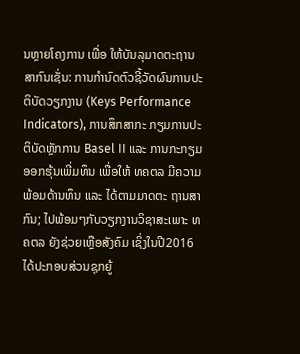ນຫຼາຍໂຄງການ ເພື່ອ ໃຫ້ບັນລຸມາດຕະຖານສາກົນເຊັ່ນ: ການກຳນົດຕົວຊີ້ວັດຜົນການປະຕິບັດວຽກງານ (Keys Performance Indicators), ການສຶກສາກະ ກຽມການປະຕິບັດຫຼັກການ Basel II ແລະ ການກະກຽມອອກຮຸ້ນເພີ່ມທຶນ ເພື່ອໃຫ້ ທຄຕລ ມີຄວາມພ້ອມດ້ານທຶນ ແລະ ໄດ້ຕາມມາດຕະ ຖານສາກົນ; ໄປພ້ອມໆກັບວຽກງານວິຊາສະເພາະ ທຄຕລ ຍັງຊ່ວຍເຫຼືອສັງຄົມ ເຊິ່ງໃນປີ2016 ໄດ້ປະກອບສ່ວນຊຸກຍູ້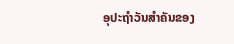ອຸປະຖຳວັນສຳຄັນຂອງ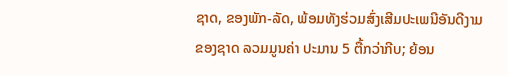ຊາດ, ຂອງພັກ-ລັດ, ພ້ອມທັງຮ່ວມສົ່ງເສີມປະເພນີອັນດີງາມຂອງຊາດ ລວມມູນຄ່າ ປະມານ 5 ຕື້ກວ່າກີບ; ຍ້ອນ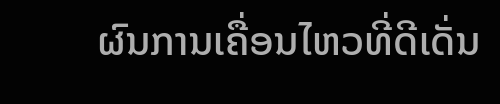ຜົນການເຄື່ອນໄຫວທີ່ດີເດັ່ນ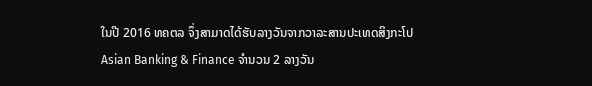ໃນປີ 2016 ທຄຕລ ຈຶ່ງສາມາດໄດ້ຮັບລາງວັນຈາກວາລະສານປະເທດສິງກະໂປ Asian Banking & Finance ຈຳນວນ 2 ລາງວັນ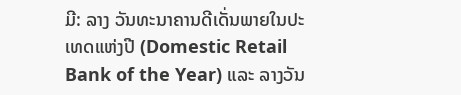ມີ: ລາງ ວັນທະນາຄານດີເດັ່ນພາຍໃນປະເທດແຫ່ງປີ (Domestic Retail Bank of the Year) ແລະ ລາງວັນ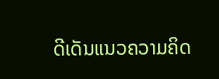ດີເດັນແນວຄວາມຄິດ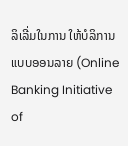ລິເລີ່ມໃນການ ໃຫ້ບໍລິການແບບອອນລາຍ (Online Banking Initiative of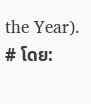the Year).
# ໂດຍ: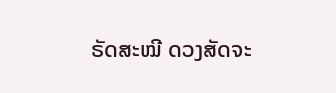ຣັດສະໝີ ດວງສັດຈະ